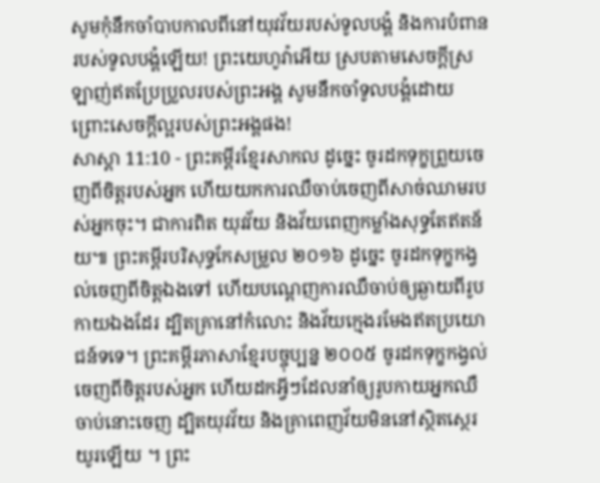សូមកុំនឹកចាំបាបកាលពីនៅយុវវ័យរបស់ទូលបង្គំ និងការបំពានរបស់ទូលបង្គំឡើយ! ព្រះយេហូវ៉ាអើយ ស្របតាមសេចក្ដីស្រឡាញ់ឥតប្រែប្រួលរបស់ព្រះអង្គ សូមនឹកចាំទូលបង្គំដោយព្រោះសេចក្ដីល្អរបស់ព្រះអង្គផង!
សាស្តា 11:10 - ព្រះគម្ពីរខ្មែរសាកល ដូច្នេះ ចូរដកទុក្ខព្រួយចេញពីចិត្តរបស់អ្នក ហើយយកការឈឺចាប់ចេញពីសាច់ឈាមរបស់អ្នកចុះ។ ជាការពិត យុវវ័យ និងវ័យពេញកម្លាំងសុទ្ធតែឥតន័យ៕ ព្រះគម្ពីរបរិសុទ្ធកែសម្រួល ២០១៦ ដូច្នេះ ចូរដកទុក្ខកង្វល់ចេញពីចិត្តឯងទៅ ហើយបណ្តេញការឈឺចាប់ឲ្យឆ្ងាយពីរូបកាយឯងដែរ ដ្បិតគ្រានៅកំលោះ និងវ័យក្មេងរមែងឥតប្រយោជន៍ទទេ។ ព្រះគម្ពីរភាសាខ្មែរបច្ចុប្បន្ន ២០០៥ ចូរដកទុក្ខកង្វល់ចេញពីចិត្តរបស់អ្នក ហើយដកអ្វីៗដែលនាំឲ្យរូបកាយអ្នកឈឺចាប់នោះចេញ ដ្បិតយុវវ័យ និងគ្រាពេញវ័យមិននៅស្ថិតស្ថេរយូរឡើយ ។ ព្រះ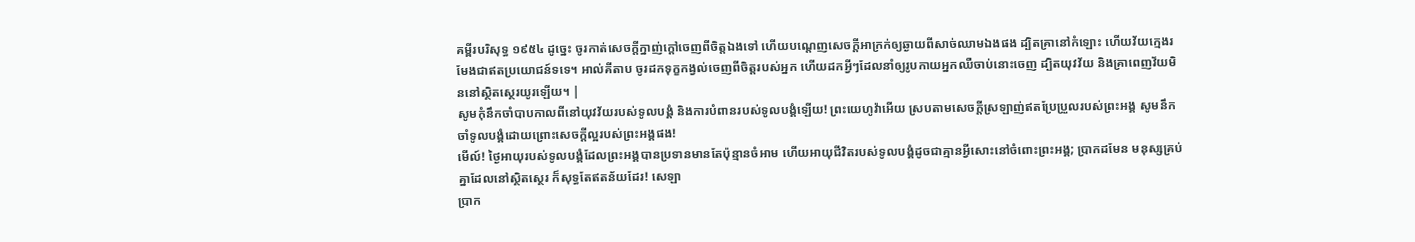គម្ពីរបរិសុទ្ធ ១៩៥៤ ដូច្នេះ ចូរកាត់សេចក្ដីក្នាញ់ក្តៅចេញពីចិត្តឯងទៅ ហើយបណ្តេញសេចក្ដីអាក្រក់ឲ្យឆ្ងាយពីសាច់ឈាមឯងផង ដ្បិតគ្រានៅកំឡោះ ហើយវ័យក្មេងរមែងជាឥតប្រយោជន៍ទទេ។ អាល់គីតាប ចូរដកទុក្ខកង្វល់ចេញពីចិត្តរបស់អ្នក ហើយដកអ្វីៗដែលនាំឲ្យរូបកាយអ្នកឈឺចាប់នោះចេញ ដ្បិតយុវវ័យ និងគ្រាពេញវ័យមិននៅស្ថិតស្ថេរយូរឡើយ។ |
សូមកុំនឹកចាំបាបកាលពីនៅយុវវ័យរបស់ទូលបង្គំ និងការបំពានរបស់ទូលបង្គំឡើយ! ព្រះយេហូវ៉ាអើយ ស្របតាមសេចក្ដីស្រឡាញ់ឥតប្រែប្រួលរបស់ព្រះអង្គ សូមនឹកចាំទូលបង្គំដោយព្រោះសេចក្ដីល្អរបស់ព្រះអង្គផង!
មើល៍! ថ្ងៃអាយុរបស់ទូលបង្គំដែលព្រះអង្គបានប្រទានមានតែប៉ុន្មានចំអាម ហើយអាយុជីវិតរបស់ទូលបង្គំដូចជាគ្មានអ្វីសោះនៅចំពោះព្រះអង្គ; ប្រាកដមែន មនុស្សគ្រប់គ្នាដែលនៅស្ថិតស្ថេរ ក៏សុទ្ធតែឥតន័យដែរ! សេឡា
ប្រាក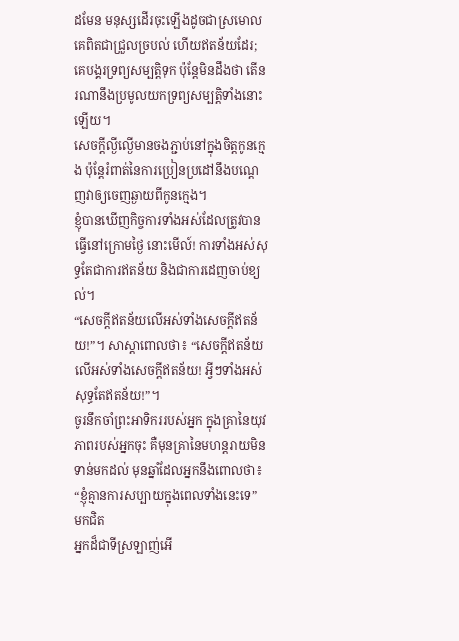ដមែន មនុស្សដើរចុះឡើងដូចជាស្រមោល គេពិតជាជ្រួលច្របល់ ហើយឥតន័យដែរ; គេបង្គរទ្រព្យសម្បត្តិទុក ប៉ុន្តែមិនដឹងថា តើនរណានឹងប្រមូលយកទ្រព្យសម្បត្តិទាំងនោះឡើយ។
សេចក្ដីល្ងីល្ងើមានចងភ្ជាប់នៅក្នុងចិត្តកូនក្មេង ប៉ុន្តែរំពាត់នៃការប្រៀនប្រដៅនឹងបណ្ដេញវាឲ្យចេញឆ្ងាយពីកូនក្មេង។
ខ្ញុំបានឃើញកិច្ចការទាំងអស់ដែលត្រូវបានធ្វើនៅក្រោមថ្ងៃ នោះមើល៍! ការទាំងអស់សុទ្ធតែជាការឥតន័យ និងជាការដេញចាប់ខ្យល់។
“សេចក្ដីឥតន័យលើអស់ទាំងសេចក្ដីឥតន័យ!”។ សាស្ដាពោលថា៖ “សេចក្ដីឥតន័យលើអស់ទាំងសេចក្ដីឥតន័យ! អ្វីៗទាំងអស់សុទ្ធតែឥតន័យ!”។
ចូរនឹកចាំព្រះអាទិកររបស់អ្នក ក្នុងគ្រានៃយុវភាពរបស់អ្នកចុះ គឺមុនគ្រានៃមហន្តរាយមិនទាន់មកដល់ មុនឆ្នាំដែលអ្នកនឹងពោលថា៖ “ខ្ញុំគ្មានការសប្បាយក្នុងពេលទាំងនេះទេ” មកជិត
អ្នកដ៏ជាទីស្រឡាញ់អើ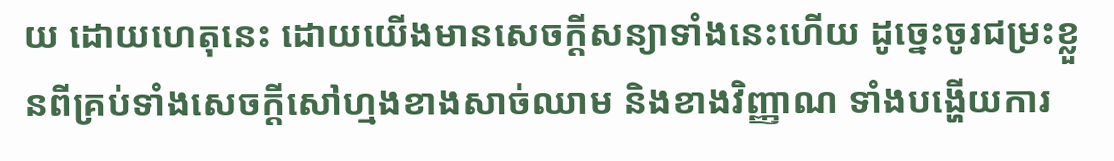យ ដោយហេតុនេះ ដោយយើងមានសេចក្ដីសន្យាទាំងនេះហើយ ដូច្នេះចូរជម្រះខ្លួនពីគ្រប់ទាំងសេចក្ដីសៅហ្មងខាងសាច់ឈាម និងខាងវិញ្ញាណ ទាំងបង្ហើយការ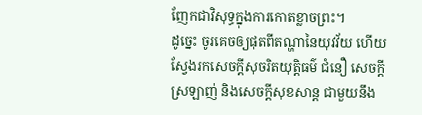ញែកជាវិសុទ្ធក្នុងការកោតខ្លាចព្រះ។
ដូច្នេះ ចូរគេចឲ្យផុតពីតណ្ហានៃយុវវ័យ ហើយស្វែងរកសេចក្ដីសុចរិតយុត្តិធម៌ ជំនឿ សេចក្ដីស្រឡាញ់ និងសេចក្ដីសុខសាន្ត ជាមួយនឹង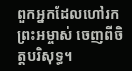ពួកអ្នកដែលហៅរកព្រះអម្ចាស់ ចេញពីចិត្តបរិសុទ្ធ។